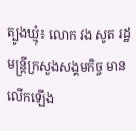ត្បូងឃ្មុំ៖ លោក វង សូត រដ្ឋមន្ត្រីក្រសួងសង្គមកិច្ច មានលើកឡើង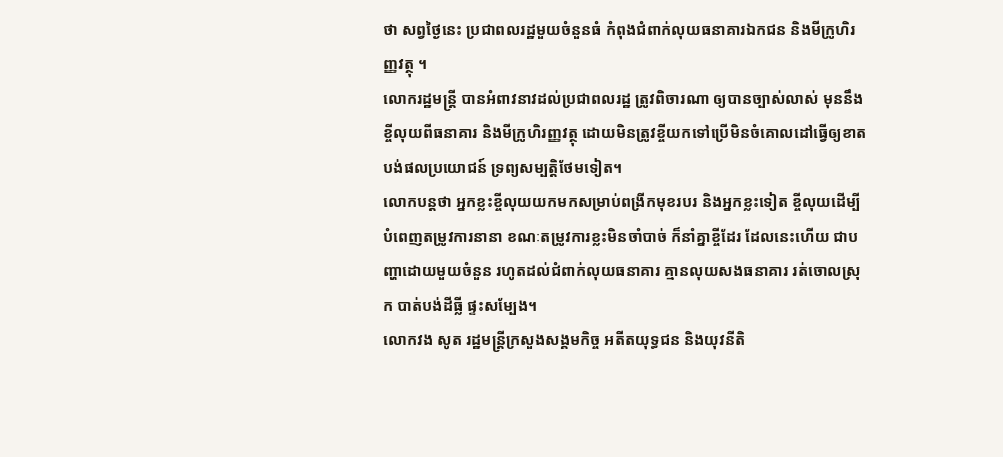ថា សព្វថ្ងៃនេះ ប្រជាពលរដ្ឋមួយចំនួនធំ កំពុងជំពាក់លុយធនាគារឯកជន និងមីក្រូហិរញ្ញវត្ថុ ។
លោករដ្ឋមន្ត្រី បានអំពាវនាវដល់ប្រជាពលរដ្ឋ ត្រូវពិចារណា ឲ្យបានច្បាស់លាស់ មុននឹងខ្ចីលុយពីធនាគារ និងមីក្រូហិរញ្ញវត្ថុ ដោយមិនត្រូវខ្ចីយកទៅប្រើមិនចំគោលដៅធ្វើឲ្យខាត បង់ផលប្រយោជន៍ ទ្រព្យសម្បត្តិថែមទៀត។
លោកបន្តថា អ្នកខ្លះខ្ចីលុយយកមកសម្រាប់ពង្រីកមុខរបរ និងអ្នកខ្លះទៀត ខ្ចីលុយដើម្បីបំពេញតម្រូវការនានា ខណៈតម្រូវការខ្លះមិនចាំបាច់ ក៏នាំគ្នាខ្ចីដែរ ដែលនេះហើយ ជាបញ្ហាដោយមួយចំនួន រហូតដល់ជំពាក់លុយធនាគារ គ្មានលុយសងធនាគារ រត់ចោលស្រុក បាត់បង់ដីធ្លី ផ្ទះសម្បែង។
លោកវង សូត រដ្ឋមន្ត្រីក្រសួងសង្គមកិច្ច អតីតយុទ្ធជន និងយុវនីតិ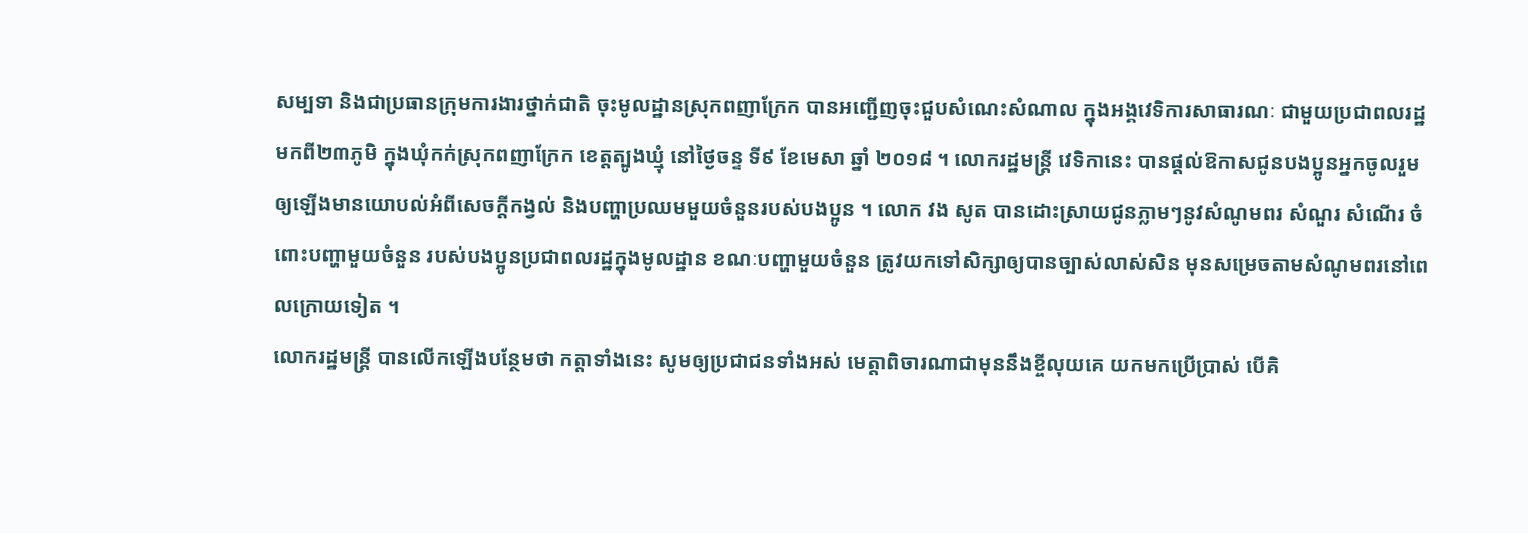សម្បទា និងជាប្រធានក្រុមការងារថ្នាក់ជាតិ ចុះមូលដ្ឋានស្រុកពញាក្រែក បានអញ្ជើញចុះជួបសំណេះសំណាល ក្នុងអង្គវេទិការសាធារណៈ ជាមួយប្រជាពលរដ្ឋ មកពី២៣ភូមិ ក្នុងឃុំកក់ស្រុកពញាក្រែក ខេត្តត្បូងឃ្មុំ នៅថ្ងៃចន្ទ ទី៩ ខែមេសា ឆ្នាំ ២០១៨ ។ លោករដ្ឋមន្ត្រី វេទិកានេះ បានផ្តល់ឱកាសជូនបងប្អូនអ្នកចូលរួម ឲ្យឡើងមានយោបល់អំពីសេចក្តីកង្វល់ និងបញ្ហាប្រឈមមួយចំនួនរបស់បងប្អូន ។ លោក វង សូត បានដោះស្រាយជូនភ្លាមៗនូវសំណូមពរ សំណួរ សំណើរ ចំពោះបញ្ហាមួយចំនួន របស់បងប្អូនប្រជាពលរដ្ឋក្នុងមូលដ្ឋាន ខណៈបញ្ហាមួយចំនួន ត្រូវយកទៅសិក្សាឲ្យបានច្បាស់លាស់សិន មុនសម្រេចតាមសំណូមពរនៅពេលក្រោយទៀត ។
លោករដ្ឋមន្ត្រី បានលើកឡើងបន្ថែមថា កត្តាទាំងនេះ សូមឲ្យប្រជាជនទាំងអស់ មេត្តាពិចារណាជាមុននឹងខ្ចីលុយគេ យកមកប្រើប្រាស់ បើគិ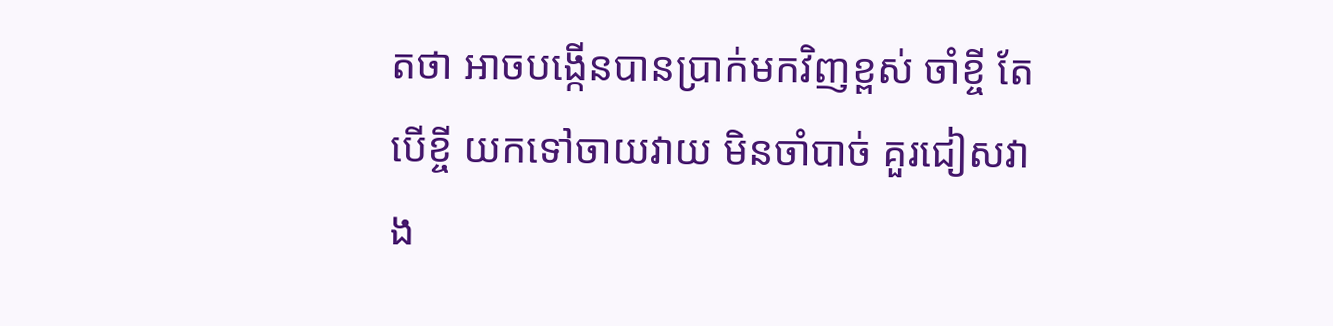តថា អាចបង្កើនបានប្រាក់មកវិញខ្ពស់ ចាំខ្ចី តែបើខ្ចី យកទៅចាយវាយ មិនចាំបាច់ គួរជៀសវាង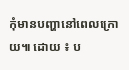កុំមានបញ្ហានៅពេលក្រោយ៕ ដោយ ៖ ប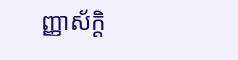ញ្ញាស័ក្តិ